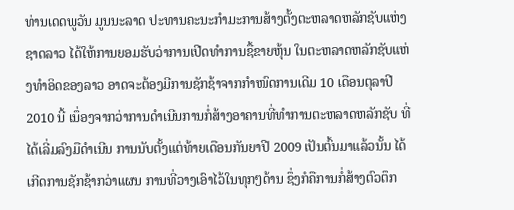ທ່ານເດດພູວັນ ມູນນະລາດ ປະທານຄະນະກຳມະການສ້າງຕັ້ງຕະຫລາດຫລັກຊັບແຫ່ງຊາດລາວ ໄດ້ໃຫ້ການຍອມຮັບວ່າການເປີດທຳການຊື້ຂາຍຫຸ້ນ ໃນຕະຫລາດຫລັກຊັບແຫ່ງທຳອິດຂອງລາວ ອາດຈະຕ້ອງມີການຊັກຊ້າຈາກກຳໜົດການເດີມ 10 ເດືອນຕຸລາປີ 2010 ນີ້ ເນຶ່ອງຈາກວ່າການດຳເນີນການກໍ່ສ້າງອາຄານທີ່ທຳການຕະຫລາດຫລັກຊັບ ທີ່ໄດ້ເລີ່ມລົງມືດຳເນີນ ການນັບຕັ້ງແຕ່ທ້າຍເດືອນກັນຍາປີ 2009 ເປັນຕົ້ນມາແລ້ວນັ້ນ ໄດ້ເກີດການຊັກຊ້າກວ່າແຜນ ການທີ່ວາງເອົາໄວ້ໃນທຸກໆດ້ານ ຊຶ່ງກໍຄືການກໍ່ສ້າງຕົວຕຶກ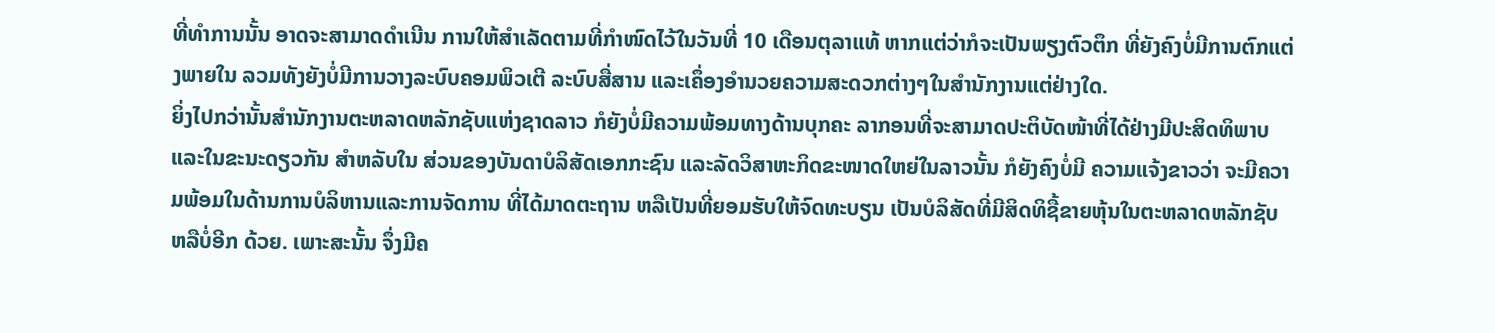ທີ່ທຳການນັ້ນ ອາດຈະສາມາດດຳເນີນ ການໃຫ້ສຳເລັດຕາມທີ່ກຳໜົດໄວ້ໃນວັນທີ່ 10 ເດືອນຕຸລາແທ້ ຫາກແຕ່ວ່າກໍຈະເປັນພຽງຕົວຕຶກ ທີ່ຍັງຄົງບໍ່ມີການຕົກແຕ່ງພາຍໃນ ລວມທັງຍັງບໍ່ມີການວາງລະບົບຄອມພິວເຕີ ລະບົບສື່ສານ ແລະເຄຶ່ອງອຳນວຍຄວາມສະດວກຕ່າງໆໃນສຳນັກງານແຕ່ຢ່າງໃດ.
ຍິ່ງໄປກວ່ານັ້ນສຳນັກງານຕະຫລາດຫລັກຊັບແຫ່ງຊາດລາວ ກໍຍັງບໍ່ມີຄວາມພ້ອມທາງດ້ານບຸກຄະ ລາກອນທີ່ຈະສາມາດປະຕິບັດໜ້າທີ່ໄດ້ຢ່າງມີປະສິດທິພາບ ແລະໃນຂະນະດຽວກັນ ສຳຫລັບໃນ ສ່ວນຂອງບັນດາບໍລິສັດເອກກະຊົນ ແລະລັດວິສາຫະກິດຂະໜາດໃຫຍ່ໃນລາວນັ້ນ ກໍຍັງຄົງບໍ່ມີ ຄວາມແຈ້ງຂາວວ່າ ຈະມີຄວາມພ້ອມໃນດ້ານການບໍລິຫານແລະການຈັດການ ທີ່ໄດ້ມາດຕະຖານ ຫລືເປັນທີ່ຍອມຮັບໃຫ້ຈົດທະບຽນ ເປັນບໍລິສັດທີ່ມີສິດທິຊື້ຂາຍຫຸ້ນໃນຕະຫລາດຫລັກຊັບ ຫລືບໍ່ອີກ ດ້ວຍ. ເພາະສະນັ້ນ ຈຶ່ງມີຄ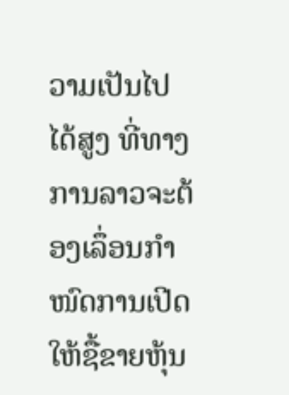ວາມເປັນໄປໄດ້ສູງ ທີ່ທາງການລາວຈະຕ້ອງເລຶ່ອນກຳໜົດການເປີດໃຫ້ຊື້ຂາຍຫຸ້ນ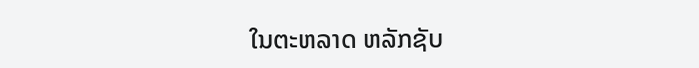ໃນຕະຫລາດ ຫລັກຊັບ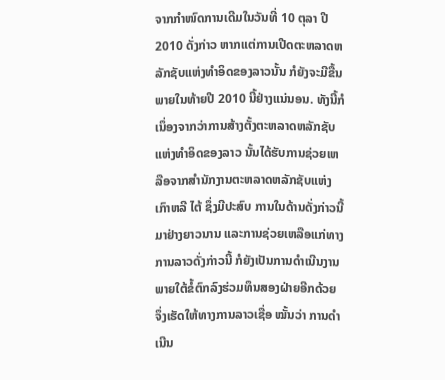ຈາກກຳໜົດການເດີມໃນວັນທີ່ 10 ຕຸລາ ປີ 2010 ດັ່ງກ່າວ ຫາກແຕ່ການເປີດຕະຫລາດຫລັກຊັບແຫ່ງທຳອິດຂອງລາວນັ້ນ ກໍຍັງຈະມີຂື້ນພາຍໃນທ້າຍປີ 2010 ນີ້ຢ່າງແນ່ນອນ. ທັງນີ້ກໍເນຶ່ອງຈາກວ່າການສ້າງຕັ້ງຕະຫລາດຫລັກຊັບແຫ່ງທຳອິດຂອງລາວ ນັ້ນໄດ້ຮັບການຊ່ວຍເຫລືອຈາກສຳນັກງານຕະຫລາດຫລັກຊັບແຫ່ງເກົາຫລີ ໄຕ້ ຊຶ່ງມີປະສົບ ການໃນດ້ານດັ່ງກ່າວນີ້ມາຢ່າງຍາວນານ ແລະການຊ່ວຍເຫລືອແກ່ທາງການລາວດັ່ງກ່າວນີ້ ກໍຍັງເປັນການດຳເນີນງານພາຍໃຕ້ຂໍ້ຕົກລົງຮ່ວມທຶນສອງຝ່າຍອີກດ້ວຍ ຈຶ່ງເຮັດໃຫ້ທາງການລາວເຊື່ອ ໝັ້ນວ່າ ການດຳເນີນ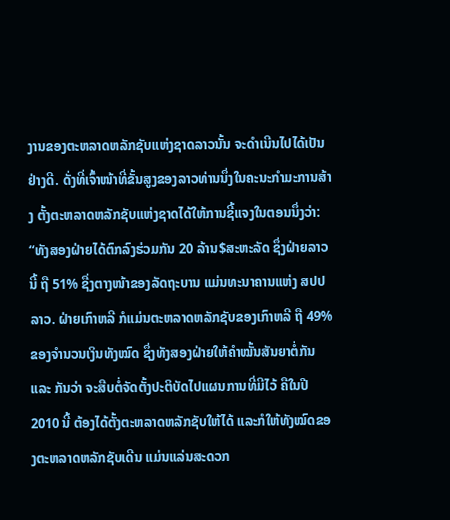ງານຂອງຕະຫລາດຫລັກຊັບແຫ່ງຊາດລາວນັ້ນ ຈະດຳເນີນໄປໄດ້ເປັນຢ່າງດີ. ດັ່ງທີ່ເຈົ້າໜ້າທີ່ຂັ້ນສູງຂອງລາວທ່ານນຶ່ງໃນຄະນະກຳມະການສ້າງ ຕັ້ງຕະຫລາດຫລັກຊັບແຫ່ງຊາດໄດ້ໃຫ້ການຊີ້ແຈງໃນຕອນນຶ່ງວ່າ:
“ທັງສອງຝ່າຍໄດ້ຕົກລົງຮ່ວມກັນ 20 ລ້ານ$ສະຫະລັດ ຊຶ່ງຝ່າຍລາວນີ້ ຖື 51% ຊື່ງຕາງໜ້າຂອງລັດຖະບານ ແມ່ນທະນາຄານແຫ່ງ ສປປ ລາວ. ຝ່າຍເກົາຫລີ ກໍແມ່ນຕະຫລາດຫລັກຊັບຂອງເກົາຫລີ ຖື 49% ຂອງຈຳນວນເງິນທັງໝົດ ຊຶ່ງທັງສອງຝ່າຍໃຫ້ຄຳໝັ້ນສັນຍາຕໍ່ກັນແລະ ກັນວ່າ ຈະສືບຕໍ່ຈັດຕັ້ງປະຕິບັດໄປແຜນການທີ່ມີໄວ້ ຄືໃນປີ 2010 ນີ້ ຕ້ອງໄດ້ຕັ້ງຕະຫລາດຫລັກຊັບໃຫ້ໄດ້ ແລະກໍໃຫ້ທັງໝົດຂອງຕະຫລາດຫລັກຊັບເດີນ ແມ່ນແລ່ນສະດວກ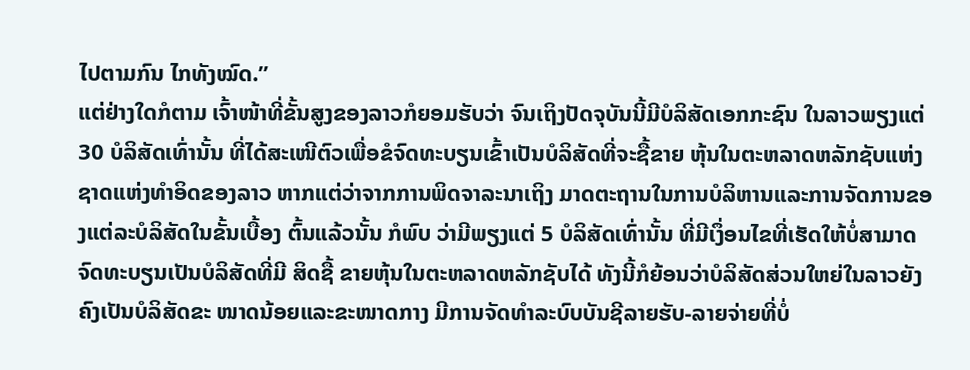ໄປຕາມກົນ ໄກທັງໝົດ.”
ແຕ່ຢ່າງໃດກໍຕາມ ເຈົ້າໜ້າທີ່ຂັ້ນສູງຂອງລາວກໍຍອມຮັບວ່າ ຈົນເຖິງປັດຈຸບັນນີ້ມີບໍລິສັດເອກກະຊົນ ໃນລາວພຽງແຕ່ 30 ບໍລິສັດເທົ່ານັ້ນ ທີ່ໄດ້ສະເໜີຕົວເພື່ອຂໍຈົດທະບຽນເຂົ້າເປັນບໍລິສັດທີ່ຈະຊື້ຂາຍ ຫຸ້ນໃນຕະຫລາດຫລັກຊັບແຫ່ງຊາດແຫ່ງທຳອິດຂອງລາວ ຫາກແຕ່ວ່າຈາກການພິດຈາລະນາເຖິງ ມາດຕະຖານໃນການບໍລິຫານແລະການຈັດການຂອງແຕ່ລະບໍລິສັດໃນຂັ້ນເບື້ອງ ຕົ້ນແລ້ວນັ້ນ ກໍພົບ ວ່າມີພຽງແຕ່ 5 ບໍລິສັດເທົ່ານັ້ນ ທີ່ມີເງຶ່ອນໄຂທີ່ເຮັດໃຫ້ບໍ່ສາມາດຈົດທະບຽນເປັນບໍລິສັດທີ່ມີ ສິດຊື້ ຂາຍຫຸ້ນໃນຕະຫລາດຫລັກຊັບໄດ້ ທັງນີ້ກໍຍ້ອນວ່າບໍລິສັດສ່ວນໃຫຍ່ໃນລາວຍັງຄົງເປັນບໍລິສັດຂະ ໜາດນ້ອຍແລະຂະໜາດກາງ ມີການຈັດທຳລະບົບບັນຊີລາຍຮັບ-ລາຍຈ່າຍທີ່ບໍ່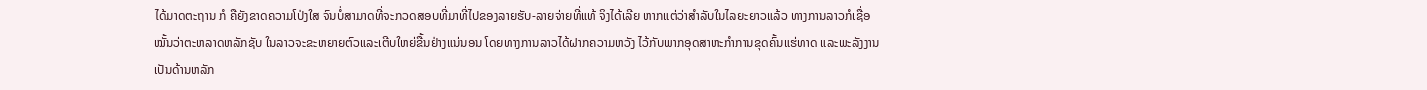ໄດ້ມາດຕະຖານ ກໍ ຄືຍັງຂາດຄວາມໂປ່ງໃສ ຈົນບໍ່ສາມາດທີ່ຈະກວດສອບທີ່ມາທີ່ໄປຂອງລາຍຮັບ-ລາຍຈ່າຍທີ່ແທ້ ຈິງໄດ້ເລີຍ ຫາກແຕ່ວ່າສຳລັບໃນໄລຍະຍາວແລ້ວ ທາງການລາວກໍເຊື່ອໝັ້ນວ່າຕະຫລາດຫລັກຊັບ ໃນລາວຈະຂະຫຍາຍຕົວແລະເຕີບໃຫຍ່ຂື້ນຢ່າງແນ່ນອນ ໂດຍທາງການລາວໄດ້ຝາກຄວາມຫວັງ ໄວ້ກັບພາກອຸດສາຫະກຳການຂຸດຄົ້ນແຮ່ທາດ ແລະພະລັງງານເປັນດ້ານຫລັກ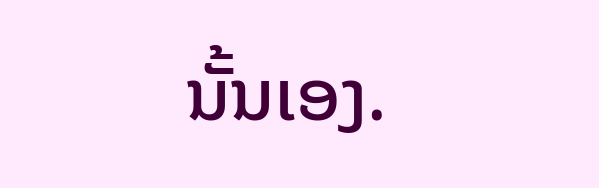ນັ້ນເອງ.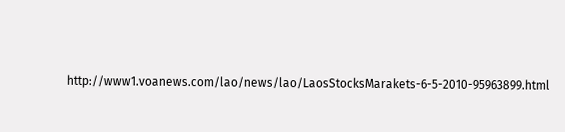http://www1.voanews.com/lao/news/lao/LaosStocksMarakets-6-5-2010-95963899.html